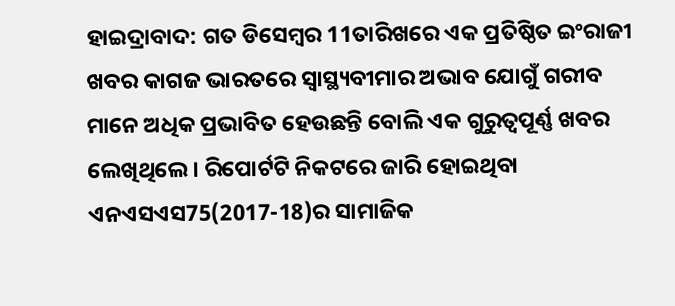ହାଇଦ୍ରାବାଦ: ଗତ ଡିସେମ୍ବର 11ତାରିଖରେ ଏକ ପ୍ରତିଷ୍ଠିତ ଇଂରାଜୀ ଖବର କାଗଜ ଭାରତରେ ସ୍ବାସ୍ଥ୍ୟବୀମାର ଅଭାବ ଯୋଗୁଁ ଗରୀବ ମାନେ ଅଧିକ ପ୍ରଭାବିତ ହେଉଛନ୍ତି ବୋଲି ଏକ ଗୁରୁତ୍ବପୂର୍ଣ୍ଣ ଖବର ଲେଖିଥିଲେ। ରିପୋର୍ଟଟି ନିକଟରେ ଜାରି ହୋଇଥିବା ଏନଏସଏସ75(2017-18)ର ସାମାଜିକ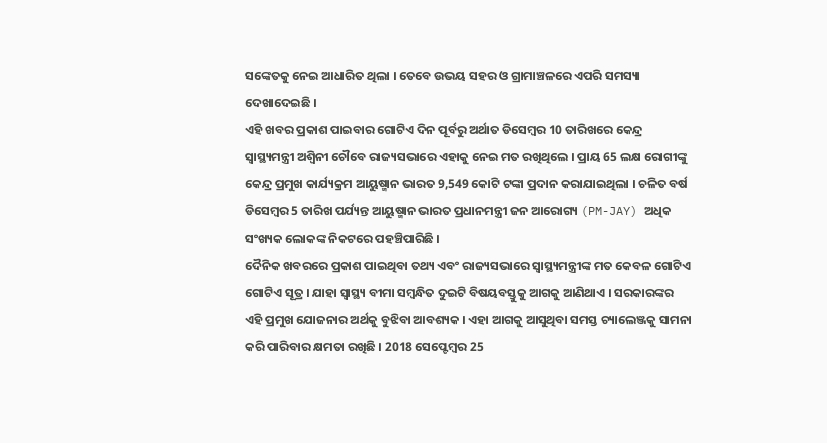ସଙ୍କେତକୁ ନେଇ ଆଧାରିତ ଥିଲା । ତେବେ ଉଭୟ ସହର ଓ ଗ୍ରାମାଞ୍ଚଳରେ ଏପରି ସମସ୍ୟା ଦେଖାଦେଇଛି ।
ଏହି ଖବର ପ୍ରକାଶ ପାଇବାର ଗୋଟିଏ ଦିନ ପୂର୍ବରୁ ଅର୍ଥାତ ଡିସେମ୍ବର 10 ତାରିଖରେ କେନ୍ଦ୍ର ସ୍ବାସ୍ଥ୍ୟମନ୍ତ୍ରୀ ଅଶ୍ବିନୀ ଚୌବେ ରାଜ୍ୟସଭାରେ ଏହାକୁ ନେଇ ମତ ରଖିଥିଲେ । ପ୍ରାୟ 65 ଲକ୍ଷ ରୋଗୀଙ୍କୁ କେନ୍ଦ୍ର ପ୍ରମୁଖ କାର୍ଯ୍ୟକ୍ରମ ଆୟୁଷ୍ମାନ ଭାରତ 9,549 କୋଟି ଟଙ୍କା ପ୍ରଦାନ କରାଯାଇଥିଲା । ଚଳିତ ବର୍ଷ ଡିସେମ୍ବର 5 ତାରିଖ ପର୍ଯ୍ୟନ୍ତ ଆୟୁଷ୍ମାନ ଭାରତ ପ୍ରଧାନମନ୍ତ୍ରୀ ଜନ ଆରୋଗ୍ୟ (PM-JAY) ଅଧିକ ସଂଖ୍ୟକ ଲୋକଙ୍କ ନିକଟରେ ପହଞ୍ଚିପାରିଛି ।
ଦୈନିକ ଖବରରେ ପ୍ରକାଶ ପାଇଥିବା ତଥ୍ୟ ଏବଂ ରାଜ୍ୟସଭାରେ ସ୍ବାସ୍ଥ୍ୟମନ୍ତ୍ରୀଙ୍କ ମତ କେବଳ ଗୋଟିଏ ଗୋଟିଏ ସୂତ୍ର । ଯାହା ସ୍ବାସ୍ଥ୍ୟ ବୀମା ସମ୍ବନ୍ଧିତ ଦୁଇଟି ବିଷୟବସ୍ତୁକୁ ଆଗକୁ ଆଣିଥାଏ । ସରକାରଙ୍କର ଏହି ପ୍ରମୁଖ ଯୋଜନାର ଅର୍ଥକୁ ବୁଝିବା ଆବଶ୍ୟକ । ଏହା ଆଗକୁ ଆସୁଥିବା ସମସ୍ତ ଚ୍ୟାଲେଞ୍ଜକୁ ସାମନା କରି ପାରିବାର କ୍ଷମତା ରଖିଛି । 2018 ସେପ୍ଟେମ୍ବର 25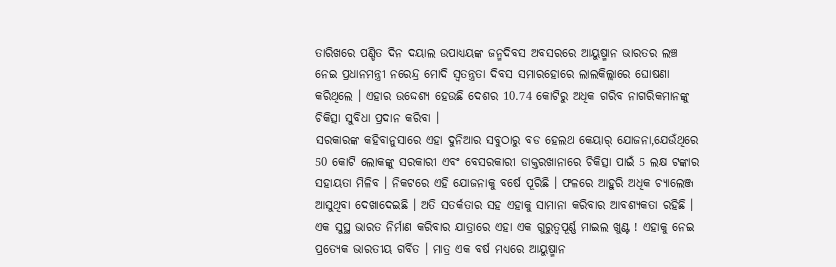ତାରିଖରେ ପଣ୍ଡିତ ଦିନ ଦୟାଲ ଉପାଧ୍ୟୟଙ୍କ ଜନ୍ମଦିବସ ଅବସରରେ ଆୟୁଷ୍ମାନ ଭାରତର ଲଞ୍ଚ ନେଇ ପ୍ରଧାନମନ୍ତ୍ରୀ ନରେନ୍ଦ୍ର ମୋଦି ସ୍ବତନ୍ତ୍ରତା ଦିବସ ସମାରହୋରେ ଲାଲକିଲ୍ଲାରେ ଘୋଷଣା କରିଥିଲେ । ଏହାର ଉଦ୍ଦେଶ୍ୟ ହେଉଛି ଦେଶର 10.74 କୋଟିରୁ ଅଧିକ ଗରିବ ନାଗରିକମାନଙ୍କୁ ଚିକିତ୍ସା ସୁବିଧା ପ୍ରଦାନ କରିବା ।
ସରକାରଙ୍କ କହିବାନୁସାରେ ଏହା ଦୁନିଆର ସବୁଠାରୁ ବଡ ହେଲଥ କେୟାର୍ ଯୋଜନା,ଯେଉଁଥିରେ 50 କୋଟି ଲୋକଙ୍କୁ ସରକାରୀ ଏବଂ ବେସରକାରୀ ଡାକ୍ତରଖାନାରେ ଚିକିତ୍ସା ପାଇଁ 5 ଲକ୍ଷ ଟଙ୍କାର ସହାୟତା ମିଳିବ । ନିକଟରେ ଏହି ଯୋଜନାକୁ ବର୍ଷେ ପୂରିଛି । ଫଳରେ ଆହୁରି ଅଧିକ ଚ୍ୟାଲେଞ୍ଜ ଆସୁଥିବା ଦେଖାଦେଇଛି । ଅତି ସତର୍କତାର ସହ ଏହାକୁ ସାମାନା କରିବାର ଆବଶ୍ୟକତା ରହିଛି । ଏକ ସୁସ୍ଥ ଭାରତ ନିର୍ମାଣ କରିବାର ଯାତ୍ରାରେ ଏହା ଏକ ଗୁରୁତ୍ବପୂର୍ଣ୍ଣ ମାଇଲ ଖୁଣ୍ଟ ! ଏହାକୁ ନେଇ ପ୍ରତ୍ୟେକ ଭାରତୀୟ ଗର୍ବିତ । ମାତ୍ର ଏକ ବର୍ଷ ମଧ୍ୟରେ ଆୟୁଷ୍ମାନ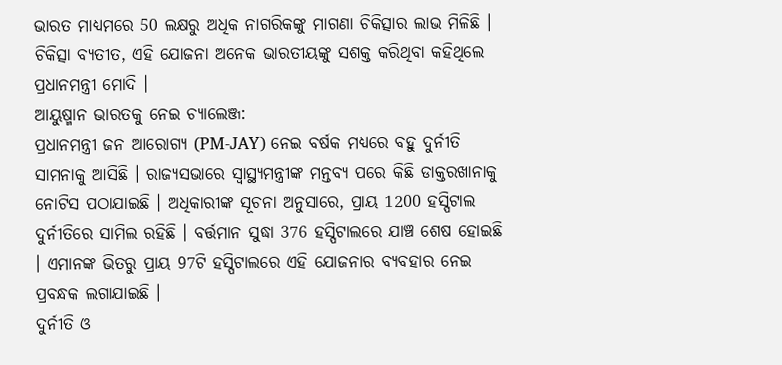ଭାରତ ମାଧ୍ୟମରେ 50 ଲକ୍ଷରୁ ଅଧିକ ନାଗରିକଙ୍କୁ ମାଗଣା ଚିକିତ୍ସାର ଲାଭ ମିଳିଛି । ଚିକିତ୍ସା ବ୍ୟତୀତ, ଏହି ଯୋଜନା ଅନେକ ଭାରତୀୟଙ୍କୁ ସଶକ୍ତ କରିଥିବା କହିଥିଲେ ପ୍ରଧାନମନ୍ତ୍ରୀ ମୋଦି ।
ଆୟୁଷ୍ମାନ ଭାରତକୁ ନେଇ ଚ୍ୟାଲେଞ୍ଜ:
ପ୍ରଧାନମନ୍ତ୍ରୀ ଜନ ଆରୋଗ୍ୟ (PM-JAY) ନେଇ ବର୍ଷକ ମଧ୍ୟରେ ବହୁ ଦୁର୍ନୀତି ସାମନାକୁ ଆସିଛି । ରାଜ୍ୟସଭାରେ ସ୍ବାସ୍ଥ୍ୟମନ୍ତ୍ରୀଙ୍କ ମନ୍ତବ୍ୟ ପରେ କିଛି ଡାକ୍ତରଖାନାକୁ ନୋଟିସ ପଠାଯାଇଛି । ଅଧିକାରୀଙ୍କ ସୂଚନା ଅନୁସାରେ, ପ୍ରାୟ 1200 ହସ୍ପିଟାଲ ଦୁର୍ନୀତିରେ ସାମିଲ ରହିଛି । ବର୍ତ୍ତମାନ ସୁଦ୍ଧା 376 ହସ୍ପିଟାଲରେ ଯାଞ୍ଚ ଶେଷ ହୋଇଛି । ଏମାନଙ୍କ ଭିତରୁ ପ୍ରାୟ 97ଟି ହସ୍ପିଟାଲରେ ଏହି ଯୋଜନାର ବ୍ୟବହାର ନେଇ ପ୍ରବନ୍ଧକ ଲଗାଯାଇଛି ।
ଦୁର୍ନୀତି ଓ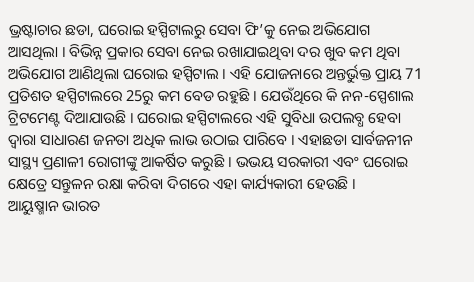ଭ୍ରଷ୍ଟାଚାର ଛଡା, ଘରୋଇ ହସ୍ପିଟାଲରୁ ସେବା ଫି’କୁ ନେଇ ଅଭିଯୋଗ ଆସଥିଲା । ବିଭିନ୍ନ ପ୍ରକାର ସେବା ନେଇ ରଖାଯାଇଥିବା ଦର ଖୁବ କମ ଥିବା ଅଭିଯୋଗ ଆଣିଥିଲା ଘରୋଇ ହସ୍ପିଟାଲ । ଏହି ଯୋଜନାରେ ଅନ୍ତର୍ଭୁକ୍ତ ପ୍ରାୟ 71 ପ୍ରତିଶତ ହସ୍ପିଟାଲରେ 25ରୁ କମ ବେଡ ରହୁଛି । ଯେଉଁଥିରେ କି ନନ-ସ୍ପେଶାଲ ଟ୍ରିଟମେଣ୍ଟ ଦିଆଯାଉଛି । ଘରୋଇ ହସ୍ପିଟାଲରେ ଏହି ସୁବିଧା ଉପଲବ୍ଧ ହେବା ଦ୍ବାରା ସାଧାରଣ ଜନତା ଅଧିକ ଲାଭ ଉଠାଇ ପାରିବେ । ଏହାଛଡା ସାର୍ବଜନୀନ ସାସ୍ଥ୍ୟ ପ୍ରଣାଳୀ ରୋଗୀଙ୍କୁ ଆକର୍ଷିତ କରୁଛି । ଭଭୟ ସରକାରୀ ଏବଂ ଘରୋଇ କ୍ଷେତ୍ରେ ସନ୍ତୁଳନ ରକ୍ଷା କରିବା ଦିଗରେ ଏହା କାର୍ଯ୍ୟକାରୀ ହେଉଛି ।
ଆୟୁଷ୍ମାନ ଭାରତ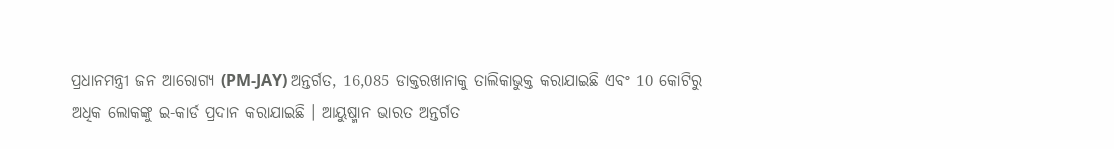ପ୍ରଧାନମନ୍ତ୍ରୀ ଜନ ଆରୋଗ୍ୟ (PM-JAY) ଅନ୍ତର୍ଗତ, 16,085 ଡାକ୍ତରଖାନାକୁ ତାଲିକାଭୁକ୍ତ କରାଯାଇଛି ଏବଂ 10 କୋଟିରୁ ଅଧିକ ଲୋକଙ୍କୁ ଇ-କାର୍ଡ ପ୍ରଦାନ କରାଯାଇଛି । ଆୟୁଷ୍ମାନ ଭାରତ ଅନ୍ତର୍ଗତ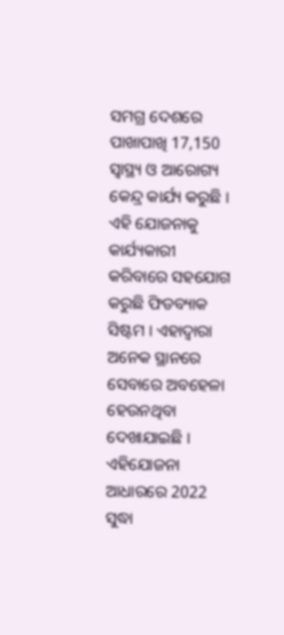ସମଗ୍ର ଦେଶରେ ପାଖାପାଖି 17,150 ସ୍ବାସ୍ଥ୍ୟ ଓ ଆରୋଗ୍ୟ କେନ୍ଦ୍ର କାର୍ଯ୍ୟ କରୁଛି । ଏହି ଯୋଜନାକୁ କାର୍ଯ୍ୟକାରୀ କରିବାରେ ସହଯୋଗ କରୁଛି ଫିଡବ୍ୟାକ ସିଷ୍ଟମ । ଏହାଦ୍ବାରା ଅନେକ ସ୍ଥାନରେ ସେବାରେ ଅବହେଳା ହେଉନଥିବା ଦେଖାଯାଇଛି । ଏହିଯୋଜନା ଆଧାରରେ 2022 ସୁଦ୍ଧା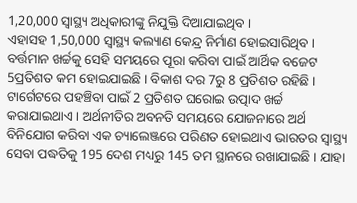1,20,000 ସ୍ବାସ୍ଥ୍ୟ ଅଧିକାରୀଙ୍କୁ ନିଯୁକ୍ତି ଦିଆଯାଇଥିବ ।
ଏହାସହ 1,50,000 ସ୍ବାସ୍ଥ୍ୟ କଲ୍ୟାଣ କେନ୍ଦ୍ର ନିର୍ମାଣ ହୋଇସାରିଥିବ । ବର୍ତ୍ତମାନ ଖର୍ଚ୍ଚକୁ ସେହି ସମୟରେ ପୂରା କରିବା ପାଇଁ ଆର୍ଥିକ ବଜେଟ 5ପ୍ରତିଶତ କମ ହୋଇଯାଇଛି । ବିକାଶ ଦର 7ରୁ 8 ପ୍ରତିଶତ ରହିଛି । ଟାର୍ଗେଟରେ ପହଞ୍ଚିବା ପାଇଁ 2 ପ୍ରତିଶତ ଘରୋଇ ଉତ୍ପାଦ ଖର୍ଚ୍ଚ କରାଯାଇଥାଏ । ଅର୍ଥନୀତିର ଅବନତି ସମୟରେ ଯୋଜନାରେ ଅର୍ଥ ବିନିଯୋଗ କରିବା ଏକ ଚ୍ୟାଲେଞ୍ଜରେ ପରିଣତ ହୋଇଥାଏ ଭାରତର ସ୍ବାସ୍ଥ୍ୟ ସେବା ପଦ୍ଧତିକୁ 195 ଦେଶ ମଧ୍ୟରୁ 145 ତମ ସ୍ଥାନରେ ରଖାଯାଇଛି । ଯାହା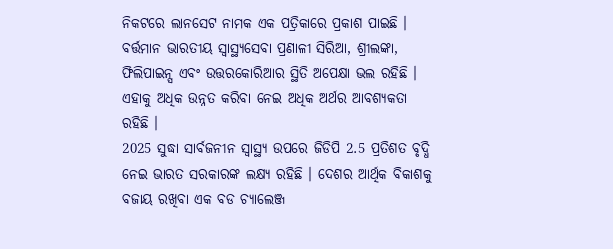ନିକଟରେ ଲାନସେଟ ନାମକ ଏକ ପତ୍ରିକାରେ ପ୍ରକାଶ ପାଇଛି । ବର୍ତ୍ତମାନ ଭାରତୀୟ ସ୍ବାସ୍ଥ୍ୟସେବା ପ୍ରଣାଳୀ ସିରିଆ, ଶ୍ରୀଲଙ୍କା, ଫିଲିପାଇନ୍ସ ଏବଂ ଉତ୍ତରକୋରିଆର ସ୍ଥିତି ଅପେକ୍ଷା ଭଲ ରହିଛି । ଏହାକୁ ଅଧିକ ଉନ୍ନତ କରିବା ନେଇ ଅଧିକ ଅର୍ଥର ଆବଶ୍ୟକତା ରହିଛି ।
2025 ସୁଦ୍ଧା ସାର୍ବଜନୀନ ସ୍ବାସ୍ଥ୍ୟ ଉପରେ ଜିଡିପି 2.5 ପ୍ରତିଶତ ବୃଦ୍ଧି ନେଇ ଭାରତ ସରକାରଙ୍କ ଲକ୍ଷ୍ୟ ରହିଛି । ଦେଶର ଆର୍ଥିକ ବିକାଶକୁ ବଜାୟ ରଖିବା ଏକ ବଡ ଚ୍ୟାଲେଞ୍ଜ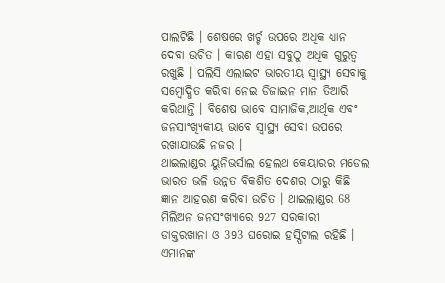ପାଲଟିଛି । ଶେଷରେ ଖର୍ଚ୍ଚ ଉପରେ ଅଧିକ ଧ୍ୟାନ ଦେବା ଉଚିତ । କାରଣ ଏହା ସବୁଠୁ ଅଧିକ ଗୁରୁତ୍ବ ରଖୁଛି । ପଲିସି ଏଲାଇଟ ଭାରତୀୟ ସ୍ବାସ୍ଥ୍ୟ ସେବାକୁ ସମ୍ବୋଦ୍ଧିତ କରିବା ନେଇ ଡିଜାଇନ ମାନ ତିଆରି କରିଥାନ୍ତି । ବିଶେଷ ଭାବେ ସାମାଜିକ,ଆର୍ଥିକ ଏବଂ ଜନସାଂଖ୍ୟିକୀୟ ଭାବେ ସ୍ବାସ୍ଥ୍ୟ ସେବା ଉପରେ ରଖାଯାଉଛି ନଜର ।
ଥାଇଲାଣ୍ଡର ୟୁନିଭର୍ସାଲ ହେଲଥ କେୟାରର ମଡେଲ ଭାରତ ଭଳି ଉନ୍ନତ ବିକଶିତ ଦେଶର ଠାରୁ କିଛି ଜ୍ଞାନ ଆହରଣ କରିବା ଉଚିତ । ଥାଇଲାଣ୍ଡର 68 ମିଲିଅନ ଜନସଂଖ୍ୟାରେ 927 ସରକାରୀ ଡାକ୍ତରଖାନା ଓ 393 ଘରୋଇ ହସ୍ପିଟାଲ ରହିଛି । ଏମାନଙ୍କ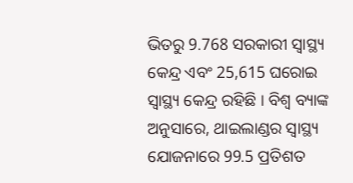ଭିତରୁ 9.768 ସରକାରୀ ସ୍ବାସ୍ଥ୍ୟ କେନ୍ଦ୍ର ଏବଂ 25,615 ଘରୋଇ ସ୍ବାସ୍ଥ୍ୟ କେନ୍ଦ୍ର ରହିଛି । ବିଶ୍ବ ବ୍ୟାଙ୍କ ଅନୁସାରେ, ଥାଇଲାଣ୍ଡର ସ୍ବାସ୍ଥ୍ୟ ଯୋଜନାରେ 99.5 ପ୍ରତିଶତ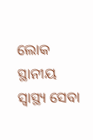ଲୋକ ସ୍ଥାନୀୟ ସ୍ବାସ୍ଥ୍ୟ ସେବା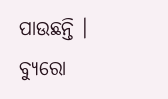ପାଉଛନ୍ତି ।
ବ୍ୟୁରୋ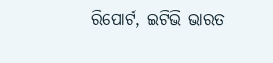ରିପୋର୍ଟ, ଇଟିଭି ଭାରତ